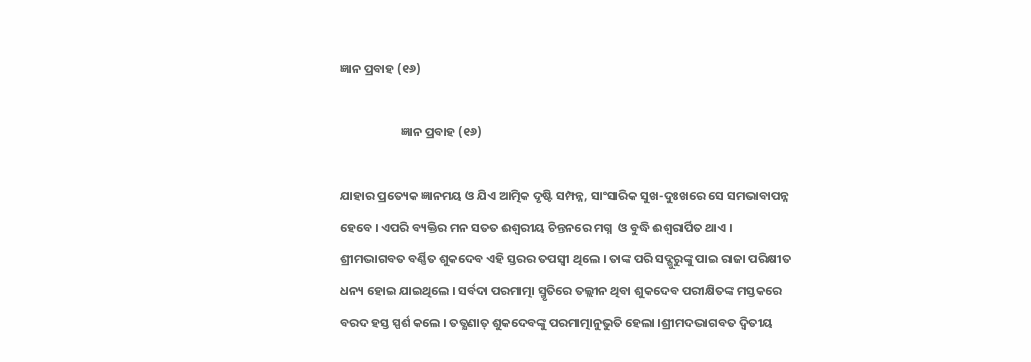ଜ୍ଞାନ ପ୍ରବାହ (୧୬)

                      ଜ୍ଞାନ ପ୍ରବାହ (୧୬)

ଯାହାର ପ୍ରତ୍ୟେକ ଜ୍ଞାନମୟ ଓ ଯିଏ ଆତ୍ମିକ ଦୃଷ୍ଟି ସମ୍ପନ୍ନ, ସାଂସାରିକ ସୁଖ-ଦୁଃଖରେ ସେ ସମଭାବାପନ୍ନ ହେବେ । ଏପରି ବ୍ୟକ୍ତିର ମନ ସତତ ଈଶ୍ୱରୀୟ ଚିନ୍ତନରେ ମଗ୍ନ  ଓ ବୁଦ୍ଧି ଈଶ୍ୱରାର୍ପିତ ଥାଏ । ଶ୍ରୀମଦ୍ଭାଗବତ ବର୍ଣ୍ଣିତ ଶୁକଦେବ ଏହି ସ୍ତରର ତପସ୍ବୀ ଥିଲେ । ତାଙ୍କ ପରି ସଦ୍ଗୁରୁଙ୍କୁ ପାଇ ରାଜା ପରିକ୍ଷୀତ ଧନ୍ୟ ହୋଇ ଯାଇଥିଲେ । ସର୍ବଦା ପରମାତ୍ମା ସ୍ମୃତିରେ ତଲ୍ଲୀନ ଥିବା ଶୁକଦେବ ପରୀକ୍ଷିତଙ୍କ ମସ୍ତକରେ ବରଦ ହସ୍ତ ସ୍ପର୍ଶ କଲେ । ତତ୍କ୍ଷଣାତ୍ ଶୁକଦେବଙ୍କୁ ପରମାତ୍ମାନୁଭୁତି ହେଲା ।ଶ୍ରୀମଦଦ୍ଭାଗବତ ଦ୍ୱିତୀୟ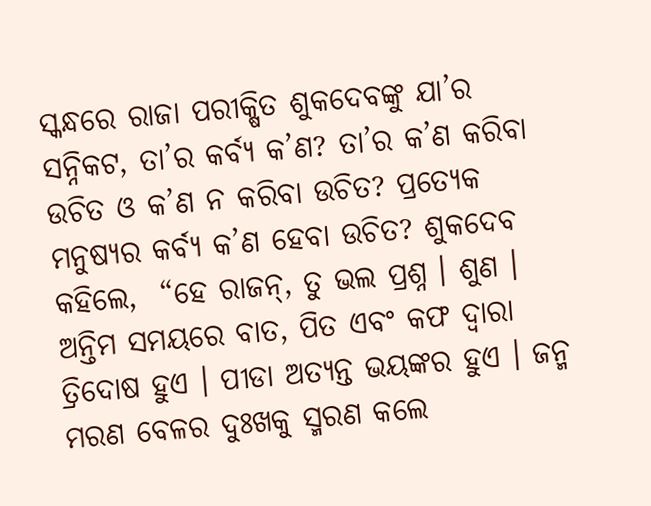ସ୍କନ୍ଧରେ ରାଜା ପରୀକ୍ଷିତ ଶୁକଦେବଙ୍କୁ ଯା’ର ସନ୍ନିକଟ, ତା’ର କର୍ବ୍ୟ କ’ଣ? ତା’ର କ’ଣ କରିବା ଉଚିତ ଓ କ’ଣ ନ କରିବା ଉଚିତ? ପ୍ରତ୍ୟେକ ମନୁଷ୍ୟର କର୍ବ୍ୟ କ’ଣ ହେବା ଉଚିତ? ଶୁକଦେବ କହିଲେ,  “ହେ ରାଜନ୍, ତୁ ଭଲ ପ୍ରଶ୍ନ । ଶୁଣ । ଅନ୍ତିମ ସମୟରେ ବାତ, ପିତ ଏବଂ କଫ ଦ୍ୱାରା ତ୍ରିଦୋଷ ହୁଏ । ପୀଡା ଅତ୍ୟନ୍ତ ଭୟଙ୍କର ହୁଏ । ଜନ୍ମ ମରଣ ବେଳର ଦୁଃଖକୁ ସ୍ମରଣ କଲେ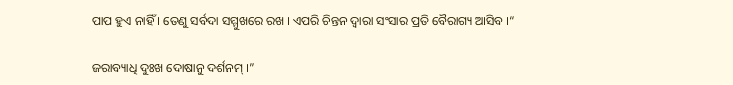ପାପ ହୁଏ ନାହିଁ । ତେଣୁ ସର୍ବଦା ସମ୍ମୁଖରେ ରଖ । ଏପରି ଚିନ୍ତନ ଦ୍ୱାରା ସଂସାର ପ୍ରତି ବୈରାଗ୍ୟ ଆସିବ ।“

ଜରାବ୍ୟାଧି ଦୁଃଖ ଦୋଷାନୁ ଦର୍ଶନମ୍ ।”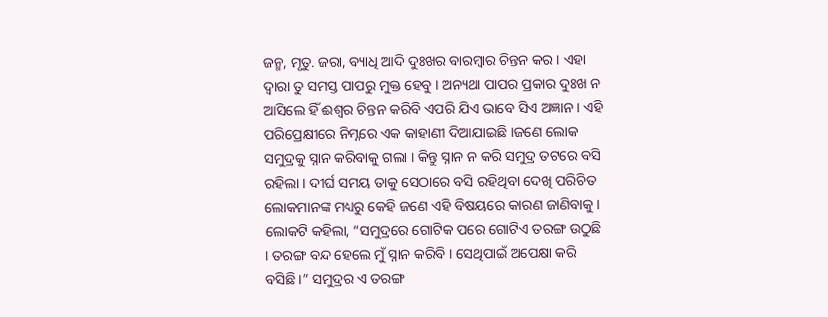ଜନ୍ମ, ମୃତୁ. ଜରା, ବ୍ୟାଧି ଆଦି ଦୁଃଖର ବାରମ୍ବାର ଚିନ୍ତନ କର । ଏହା ଦ୍ୱାରା ତୁ ସମସ୍ତ ପାପରୁ ମୁକ୍ତ ହେବୁ । ଅନ୍ୟଥା ପାପର ପ୍ରକାର ଦୁଃଖ ନ ଆସିଲେ ହିଁ ଈଶ୍ୱର ଚିନ୍ତନ କରିବି ଏପରି ଯିଏ ଭାବେ ସିଏ ଅଜ୍ଞାନ । ଏହି ପରିପ୍ରେକ୍ଷୀରେ ନିମ୍ନରେ ଏକ କାହାଣୀ ଦିଆଯାଇଛି ।ଜଣେ ଲୋକ ସମୁଦ୍ରକୁ ସ୍ନାନ କରିବାକୁ ଗଲା । କିନ୍ତୁ ସ୍ନାନ ନ କରି ସମୁଦ୍ର ତଟରେ ବସି ରହିଲା । ଦୀର୍ଘ ସମୟ ତାକୁ ସେଠାରେ ବସି ରହିଥିବା ଦେଖି ପରିଚିତ ଲୋକମାନଙ୍କ ମଧ୍ୟରୁ କେହି ଜଣେ ଏହି ବିଷୟରେ କାରଣ ଜାଣିବାକୁ । ଲୋକଟି କହିଲା, “ସମୁଦ୍ରରେ ଗୋଟିକ ପରେ ଗୋଟିଏ ତରଙ୍ଗ ଉଠୁଛି । ତରଙ୍ଗ ବନ୍ଦ ହେଲେ ମୁଁ ସ୍ନାନ କରିବି । ସେଥିପାଇଁ ଅପେକ୍ଷା କରି ବସିଛି ।” ସମୁଦ୍ରର ଏ ତରଙ୍ଗ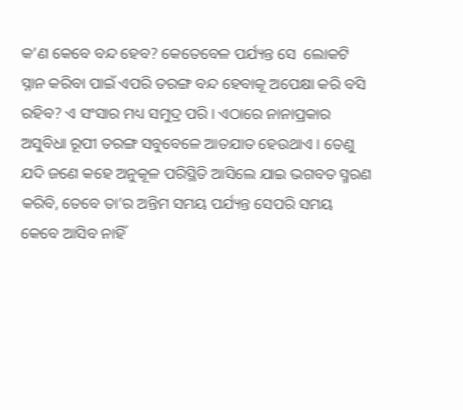କ’ଣ କେବେ ବନ୍ଦ ହେବ? କେତେବେଳ ପର୍ଯ୍ୟନ୍ତ ସେ  ଲୋକଟି ସ୍ନାନ କରିବା ପାଇଁ ଏପରି ତରଙ୍ଗ ବନ୍ଦ ହେବାକୂ ଅପେକ୍ଷା କରି ବସି ରହିବ? ଏ ସଂସାର ମଧ୍ୟ ସମୁଦ୍ର ପରି । ଏଠାରେ ନାନାପ୍ରକାର ଅସୁବିଧା ରୂପୀ ତରଙ୍ଗ ସବୁବେଳେ ଆତଯାତ ହେଉଥାଏ । ତେଣୁ ଯଦି ଜଣେ କହେ ଅନୁକୂଳ ପରିସ୍ଥିତି ଆସିଲେ ଯାଇ ଭଗବତ ସ୍ମରଣ କରିବି, ତେବେ ତା’ର ଅନ୍ତିମ ସମୟ ପର୍ଯ୍ୟନ୍ତ ସେପରି ସମୟ କେବେ ଆସିବ ନାହିଁ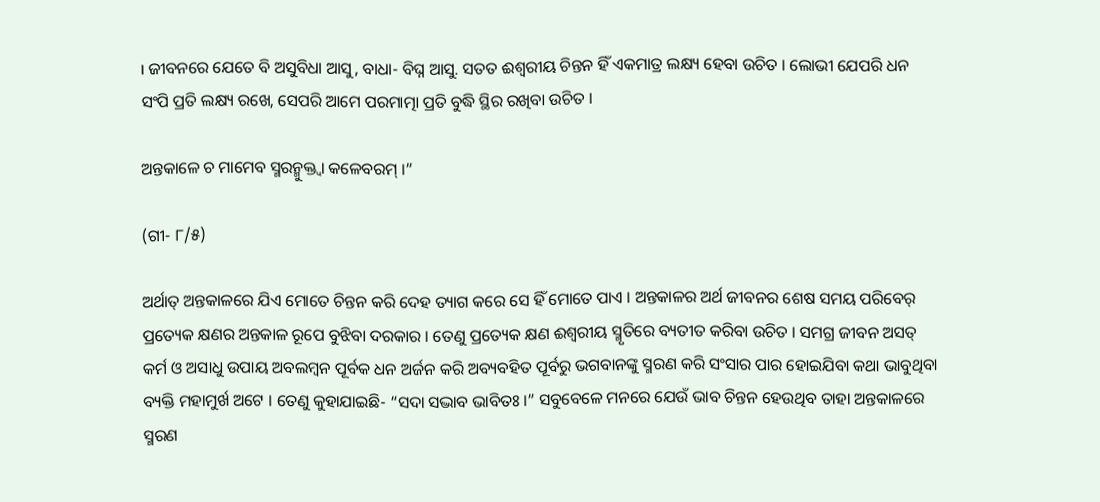। ଜୀବନରେ ଯେତେ ବି ଅସୁବିଧା ଆସୁ, ବାଧା- ବିଘ୍ନ ଆସୁ. ସତତ ଈଶ୍ୱରୀୟ ଚିନ୍ତନ ହିଁ ଏକମାତ୍ର ଲକ୍ଷ୍ୟ ହେବା ଉଚିତ । ଲୋଭୀ ଯେପରି ଧନ ସଂପି ପ୍ରତି ଲକ୍ଷ୍ୟ ରଖେ, ସେପରି ଆମେ ପରମାତ୍ମା ପ୍ରତି ବୁଦ୍ଧି ସ୍ଥିର ରଖିବା ଉଚିତ ।

ଅନ୍ତକାଳେ ଚ ମାମେବ ସ୍ମରନ୍ମୁକ୍ତ୍ୱା କଳେବରମ୍ ।”

(ଗୀ- ୮/୫)

ଅର୍ଥାତ୍ ଅନ୍ତକାଳରେ ଯିଏ ମୋତେ ଚିନ୍ତନ କରି ଦେହ ତ୍ୟାଗ କରେ ସେ ହିଁ ମୋତେ ପାଏ । ଅନ୍ତକାଳର ଅର୍ଥ ଜୀବନର ଶେଷ ସମୟ ପରିବେର୍ ପ୍ରତ୍ୟେକ କ୍ଷଣର ଅନ୍ତକାଳ ରୂପେ ବୁଝିବା ଦରକାର । ତେଣୁ ପ୍ରତ୍ୟେକ କ୍ଷଣ ଈଶ୍ୱରୀୟ ସ୍ମୃତିରେ ବ୍ୟତୀତ କରିବା ଉଚିତ । ସମଗ୍ର ଜୀବନ ଅସତ୍ କର୍ମ ଓ ଅସାଧୁ ଉପାୟ ଅବଲମ୍ବନ ପୂର୍ବକ ଧନ ଅର୍ଜନ କରି ଅବ୍ୟବହିତ ପୂର୍ବରୁ ଭଗବାନଙ୍କୁ ସ୍ମରଣ କରି ସଂସାର ପାର ହୋଇଯିବା କଥା ଭାବୁଥିବା ବ୍ୟକ୍ତି ମହାମୁର୍ଖ ଅଟେ । ତେଣୁ କୁହାଯାଇଛି- “ସଦା ସଦ୍ଭାବ ଭାବିତଃ ।” ସବୁବେଳେ ମନରେ ଯେଉଁ ଭାବ ଚିନ୍ତନ ହେଉଥିବ ତାହା ଅନ୍ତକାଳରେ ସ୍ମରଣ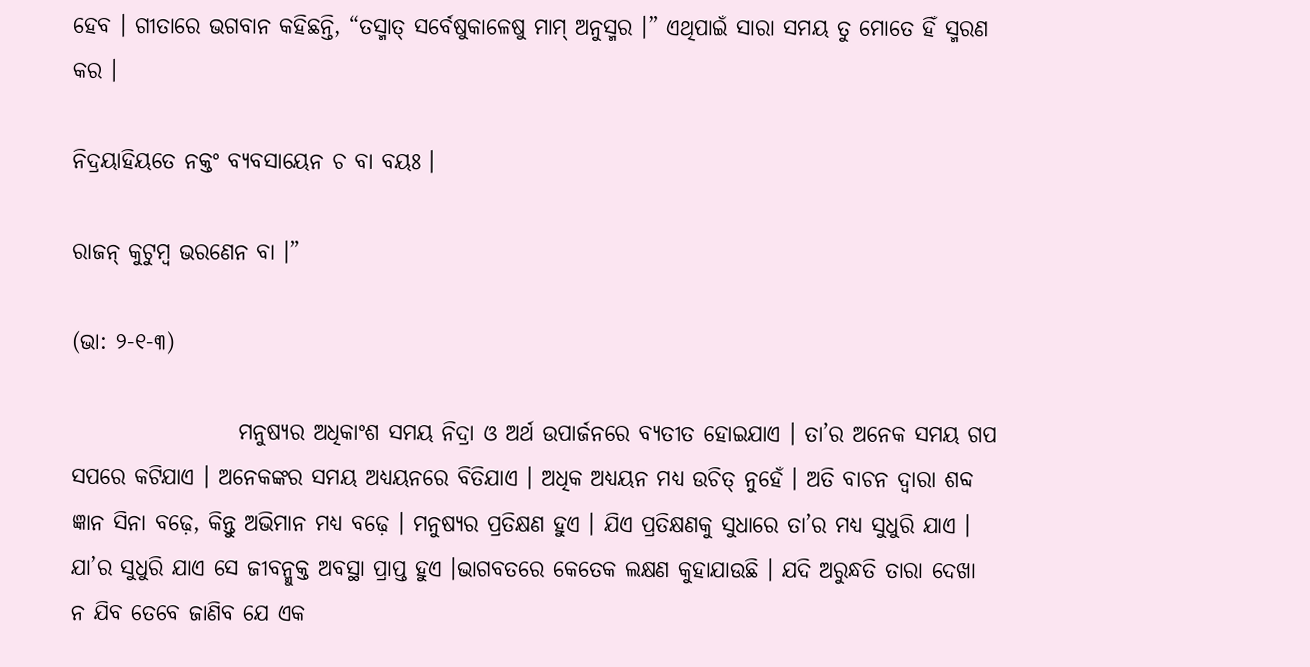ହେବ । ଗୀତାରେ ଭଗବାନ କହିଛନ୍ତି, “ତସ୍ମାତ୍ ସର୍ବେଷୁକାଳେଷୁ ମାମ୍ ଅନୁସ୍ମର ।” ଏଥିପାଇଁ ସାରା ସମୟ ତୁ ମୋତେ ହିଁ ସ୍ମରଣ କର ।

ନିଦ୍ରୟାହିୟତେ ନକ୍ତଂ ବ୍ୟବସାୟେନ ଚ ବା ବୟଃ ।

ରାଜନ୍ କୁଟୁମ୍ବ ଭରଣେନ ବା ।”

(ଭା: ୨-୧-୩)

                   ମନୁଷ୍ୟର ଅଧିକାଂଶ ସମୟ ନିଦ୍ରା ଓ ଅର୍ଥ ଉପାର୍ଜନରେ ବ୍ୟତୀତ ହୋଇଯାଏ । ତା’ର ଅନେକ ସମୟ ଗପ ସପରେ କଟିଯାଏ । ଅନେକଙ୍କର ସମୟ ଅଧ୍ୟୟନରେ ବିତିଯାଏ । ଅଧିକ ଅଧ୍ୟୟନ ମଧ୍ୟ ଉଚିତ୍ ନୁହେଁ । ଅତି ବାଚନ ଦ୍ୱାରା ଶବ୍ଦ ଜ୍ଞାନ ସିନା ବଢ଼େ, କିନ୍ତୁ ଅଭିମାନ ମଧ୍ୟ ବଢ଼େ । ମନୁଷ୍ୟର ପ୍ରତିକ୍ଷଣ ହୁଏ । ଯିଏ ପ୍ରତିକ୍ଷଣକୁ ସୁଧାରେ ତା’ର ମଧ୍ୟ ସୁଧୁରି ଯାଏ । ଯା’ର ସୁଧୁରି ଯାଏ ସେ ଜୀବନ୍ମୁକ୍ତ ଅବସ୍ଥା ପ୍ରାପ୍ତ ହୁଏ ।ଭାଗବତରେ କେତେକ ଲକ୍ଷଣ କୁହାଯାଉଛି । ଯଦି ଅରୁନ୍ଧତି ତାରା ଦେଖା ନ ଯିବ ତେବେ ଜାଣିବ ଯେ ଏକ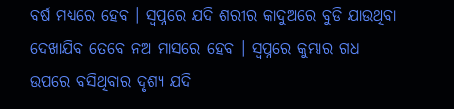ବର୍ଷ ମଧ୍ୟରେ ହେବ । ସ୍ବପ୍ନରେ ଯଦି ଶରୀର କାଦୁଅରେ ବୁଡି ଯାଉଥିବା ଦେଖାଯିବ ତେବେ ନଅ ମାସରେ ହେବ । ସ୍ବପ୍ନରେ କୁମ୍ଭାର ଗଧ ଉପରେ ବସିଥିବାର ଦୃଶ୍ୟ ଯଦି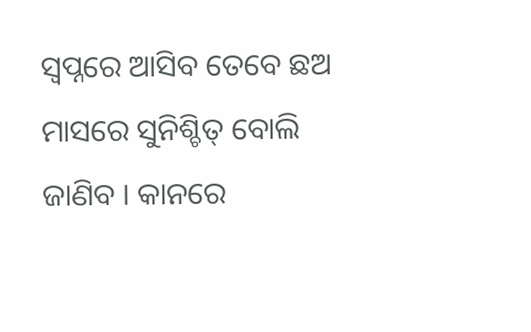ସ୍ବପ୍ନରେ ଆସିବ ତେବେ ଛଅ ମାସରେ ସୁନିଶ୍ଚିତ୍ ବୋଲି ଜାଣିବ । କାନରେ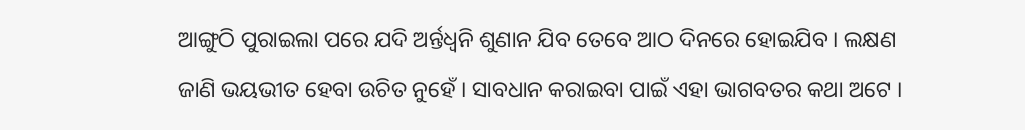ଆଙ୍ଗୁଠି ପୁରାଇଲା ପରେ ଯଦି ଅର୍ନ୍ତଧ୍ୱନି ଶୁଣାନ ଯିବ ତେବେ ଆଠ ଦିନରେ ହୋଇଯିବ । ଲକ୍ଷଣ ଜାଣି ଭୟଭୀତ ହେବା ଉଚିତ ନୁହେଁ । ସାବଧାନ କରାଇବା ପାଇଁ ଏହା ଭାଗବତର କଥା ଅଟେ ।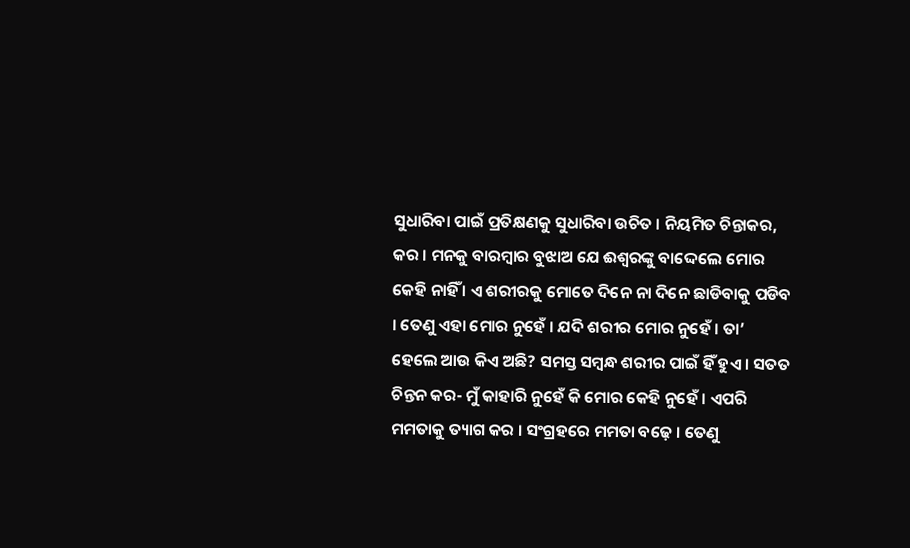ସୁଧାରିବା ପାଇଁ ପ୍ରତିକ୍ଷଣକୁ ସୁଧାରିବା ଉଚିତ । ନିୟମିତ ଚିନ୍ତାକର, କର । ମନକୁ ବାରମ୍ବାର ବୁଝାଅ ଯେ ଈଶ୍ୱରଙ୍କୁ ବାଦ୍ଦେଲେ ମୋର କେହି ନାହିଁ । ଏ ଶରୀରକୁ ମୋତେ ଦିନେ ନା ଦିନେ ଛାଡିବାକୁ ପଡିବ । ତେଣୁ ଏହା ମୋର ନୁହେଁ । ଯଦି ଶରୀର ମୋର ନୁହେଁ । ତା’ ହେଲେ ଆଉ କିଏ ଅଛି? ସମସ୍ତ ସମ୍ବନ୍ଧ ଶରୀର ପାଇଁ ହିଁ ହୁଏ । ସତତ ଚିନ୍ତନ କର- ମୁଁ କାହାରି ନୁହେଁ କି ମୋର କେହି ନୁହେଁ । ଏପରି ମମତାକୁ ତ୍ୟାଗ କର । ସଂଗ୍ରହରେ ମମତା ବଢ଼େ । ତେଣୁ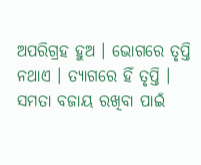ଅପରିଗ୍ରହ ହୁଅ । ଭୋଗରେ ତୃପ୍ତି ନଥାଏ । ତ୍ୟାଗରେ ହିଁ ତୃପ୍ତି । ସମତା ବଜାୟ ରଖିବା ପାଇଁ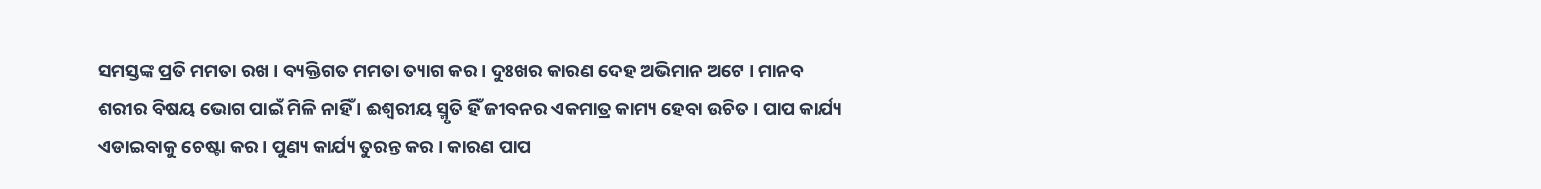ସମସ୍ତଙ୍କ ପ୍ରତି ମମତା ରଖ । ବ୍ୟକ୍ତିଗତ ମମତା ତ୍ୟାଗ କର । ଦୁଃଖର କାରଣ ଦେହ ଅଭିମାନ ଅଟେ । ମାନବ ଶରୀର ବିଷୟ ଭୋଗ ପାଇଁ ମିଳି ନାହିଁ । ଈଶ୍ୱରୀୟ ସ୍ମୃତି ହିଁ ଜୀବନର ଏକମାତ୍ର କାମ୍ୟ ହେବା ଉଚିତ । ପାପ କାର୍ଯ୍ୟ ଏଡାଇବାକୁ ଚେଷ୍ଟା କର । ପୁଣ୍ୟ କାର୍ଯ୍ୟ ତୁରନ୍ତ କର । କାରଣ ପାପ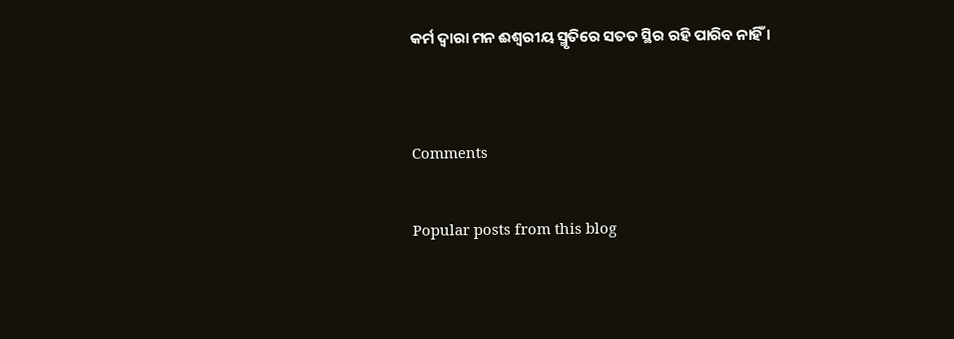କର୍ମ ଦ୍ୱାରା ମନ ଈଶ୍ୱରୀୟ ସ୍ମୃତିରେ ସତତ ସ୍ଥିର ରହି ପାରିବ ନାହିଁ ।


Comments

Popular posts from this blog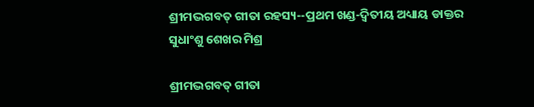ଶ୍ରୀମଦ୍ଭଗବତ୍ ଗୀତା ରହସ୍ୟ--ପ୍ରଥମ ଖଣ୍ଡ-ଦ୍ୱିତୀୟ ଅଧ୍ୟାୟ ଡାକ୍ତର ସୁଧାଂଶୁ ଶେଖର ମିଶ୍ର

ଶ୍ରୀମଦ୍ଭଗବତ୍ ଗୀତା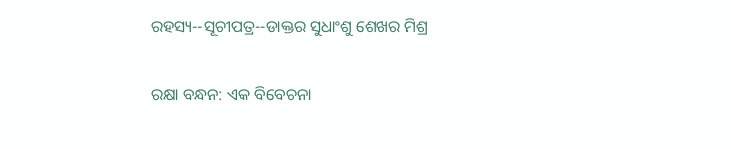ରହସ୍ୟ--ସୂଚୀପତ୍ର--ଡାକ୍ତର ସୁଧାଂଶୁ ଶେଖର ମିଶ୍ର

ରକ୍ଷା ବନ୍ଧନ: ଏକ ବିବେଚନା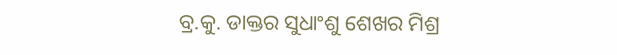ବ୍ର.କୁ. ଡାକ୍ତର ସୁଧାଂଶୁ ଶେଖର ମିଶ୍ର